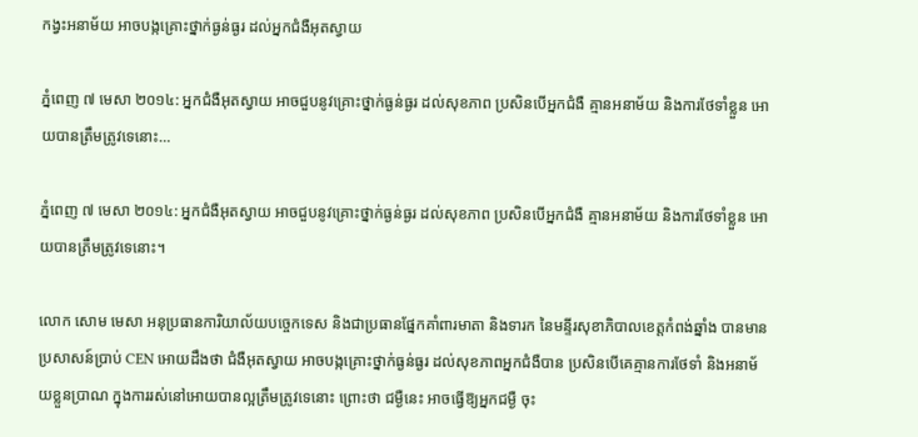កង្វះអនាម័យ អាចបង្កគ្រោះថ្នាក់ធ្ងន់ធ្ងរ ដល់អ្នកជំងឺអុតស្វាយ

ភ្នំពេញ ៧ មេសា ២០១៤: អ្នកជំងឺអុតស្វាយ អាចជួបនូវគ្រោះថ្នាក់ធ្ងន់ធ្ងរ ដល់សុខភាព ប្រសិនបើអ្នកជំងឺ គ្មានអនាម័យ និងការថែទាំខ្លួន អោយបានត្រឹមត្រូវទេនោះ…

ភ្នំពេញ ៧ មេសា ២០១៤: អ្នកជំងឺអុតស្វាយ អាចជួបនូវគ្រោះថ្នាក់ធ្ងន់ធ្ងរ ដល់សុខភាព ប្រសិនបើអ្នកជំងឺ គ្មានអនាម័យ និងការថែទាំខ្លួន អោយបានត្រឹមត្រូវទេនោះ។

លោក សោម មេសា អនុប្រធានការិយាល័យបច្ចេកទេស និងជាប្រធានផ្នែកគាំពារមាតា និងទារក នៃមន្ទីរសុខាភិបាលខេត្តកំពង់ឆ្នាំង បានមានប្រសាសន៍ប្រាប់ CEN អោយដឹងថា ជំងឺអុតស្វាយ អាចបង្កគ្រោះថ្នាក់ធ្ងន់ធ្ងរ ដល់សុខភាពអ្នកជំងឺបាន ប្រសិនបើគេគ្មានការថែទាំ និងអនាម័យខ្លួនប្រាណ ក្នុងការរស់នៅអោយបានល្អត្រឹមត្រូវទេនោះ ព្រោះថា ជម្ងឺនេះ អាចធ្វើឱ្យអ្នកជម្ងឺ ចុះ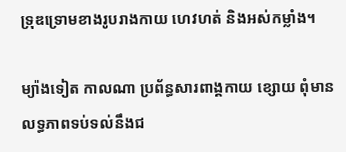ទ្រុឌទ្រោមខាងរូបរាងកាយ ហេវហត់ និងអស់កម្លាំង។

ម្យ៉ាងទៀត កាលណា ប្រព័ន្ធសារពាង្គកាយ ខ្សោយ ពុំមានលទ្ធភាពទប់ទល់នឹងជ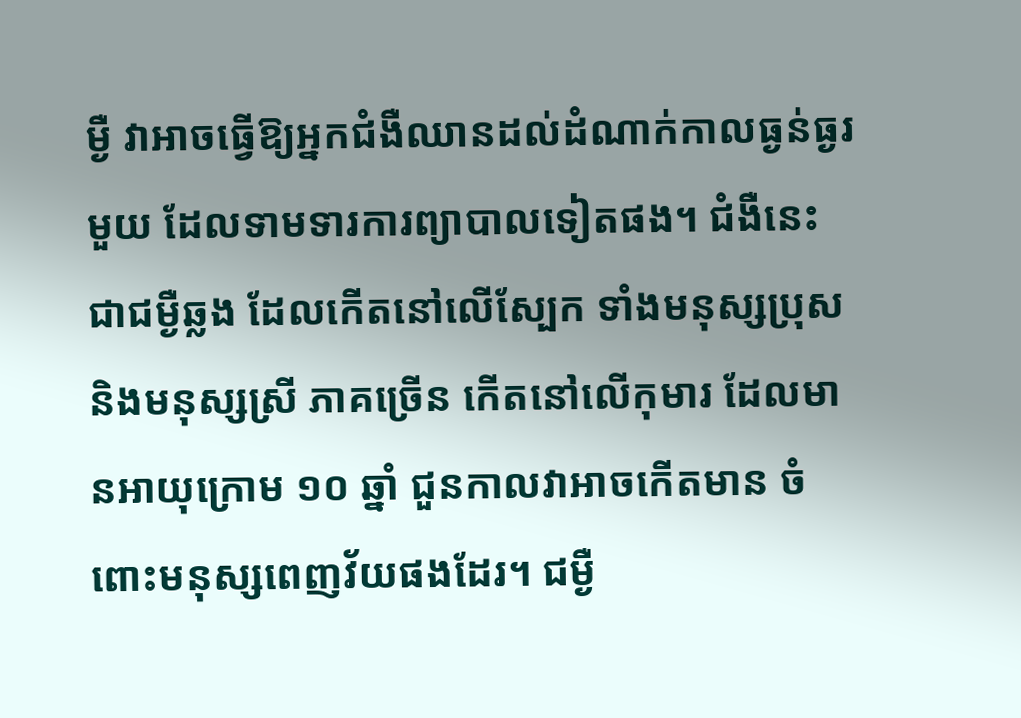ម្ងឺ វាអាចធ្វើឱ្យអ្នកជំងឺឈានដល់ដំណាក់កាលធ្ងន់ធ្ងរមួយ ដែលទាមទារការព្យាបាលទៀតផង។ ជំងឺនេះ ជាជម្ងឺឆ្លង ដែលកើតនៅលើស្បែក ទាំងមនុស្សប្រុស និងមនុស្សស្រី ភាគច្រើន កើតនៅលើកុមារ ដែលមានអាយុក្រោម ១០ ឆ្នាំ ជួនកាលវាអាចកើតមាន ចំពោះមនុស្សពេញវ័យផងដែរ។ ជម្ងឺ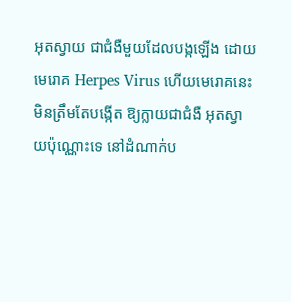អុតស្វាយ ជាជំងឺមួយដែលបង្កឡើង ដោយមេរោគ Herpes Virus ហើយមេរោគនេះ មិនត្រឹមតែបង្កើត ឱ្យក្លាយជាជំងឺ អុតស្វាយប៉ុណ្ណោះទេ នៅដំណាក់ប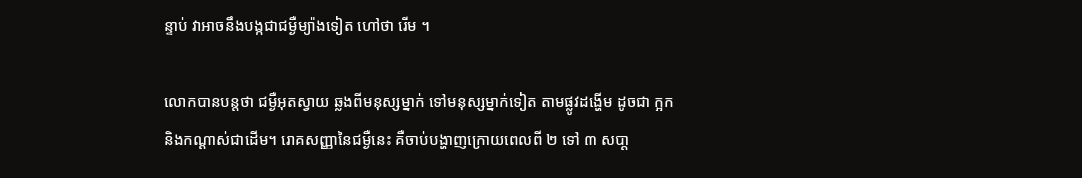ន្ទាប់ វាអាចនឹងបង្កជាជម្ងឺម្យ៉ាងទៀត ហៅថា រើម ។

លោកបានបន្តថា ជម្ងឺអុតស្វាយ ឆ្លងពីមនុស្សម្នាក់ ទៅមនុស្សម្នាក់ទៀត តាមផ្លូវដង្ហើម ដូចជា ក្អក និងកណ្ដាស់ជាដើម។ រោគសញ្ញានៃជម្ងឺនេះ គឺចាប់បង្ហាញក្រោយពេលពី ២ ទៅ ៣ សបា្ដ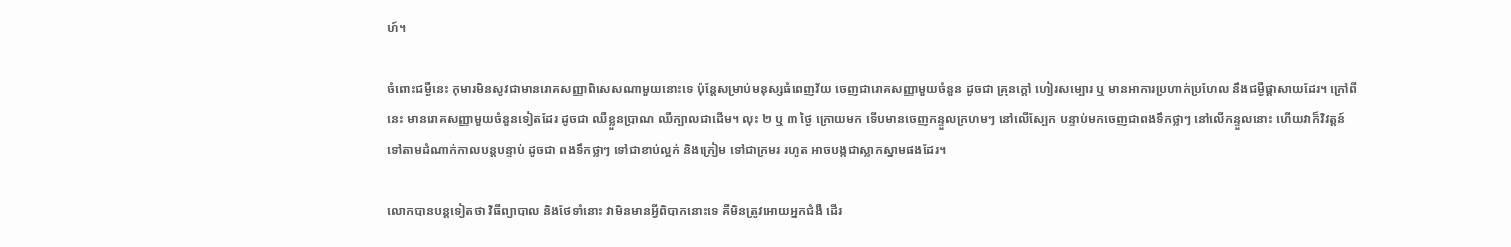ហ៍។

ចំពោះជម្ងឺនេះ កុមារមិនសូវជាមានរោគសញ្ញាពិសេសណាមួយនោះទេ ប៉ុន្ដែសម្រាប់មនុស្សធំពេញវ័យ ចេញជារោគសញ្ញាមួយចំនួន ដូចជា គ្រុនក្ដៅ ហៀរសម្បោរ ឬ មានអាការប្រហាក់ប្រហែល នឹងជម្ងឺផ្ដាសាយដែរ។ ក្រៅពីនេះ មានរោគសញ្ញាមួយចំនួនទៀតដែរ ដូចជា ឈឺខ្លួនប្រាណ ឈឺក្បាលជាដើម។ លុះ ២ ឬ ៣ ថ្ងៃ ក្រោយមក ទើបមានចេញកន្ទួលក្រហមៗ នៅលើស្បែក បន្ទាប់មកចេញជាពងទឹកថ្លាៗ នៅលើកន្ទួលនោះ ហើយវាក៏វិវត្ដន៍ ទៅតាមដំណាក់កាលបន្ដបន្ទាប់ ដូចជា ពងទឹកថ្លាៗ ទៅជាខាប់ល្អក់ និងក្រៀម ទៅជាក្រមរ រហូត អាចបង្កជាស្លាកស្នាមផងដែរ។

លោកបានបន្តទៀតថា វិធីព្យាបាល និងថែទាំនោះ វាមិនមានអ្វីពិបាកនោះទេ គឺមិនត្រូវអោយអ្នកជំងឺ ដើរ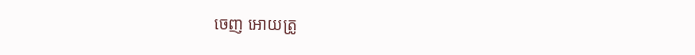ចេញ អោយត្រូ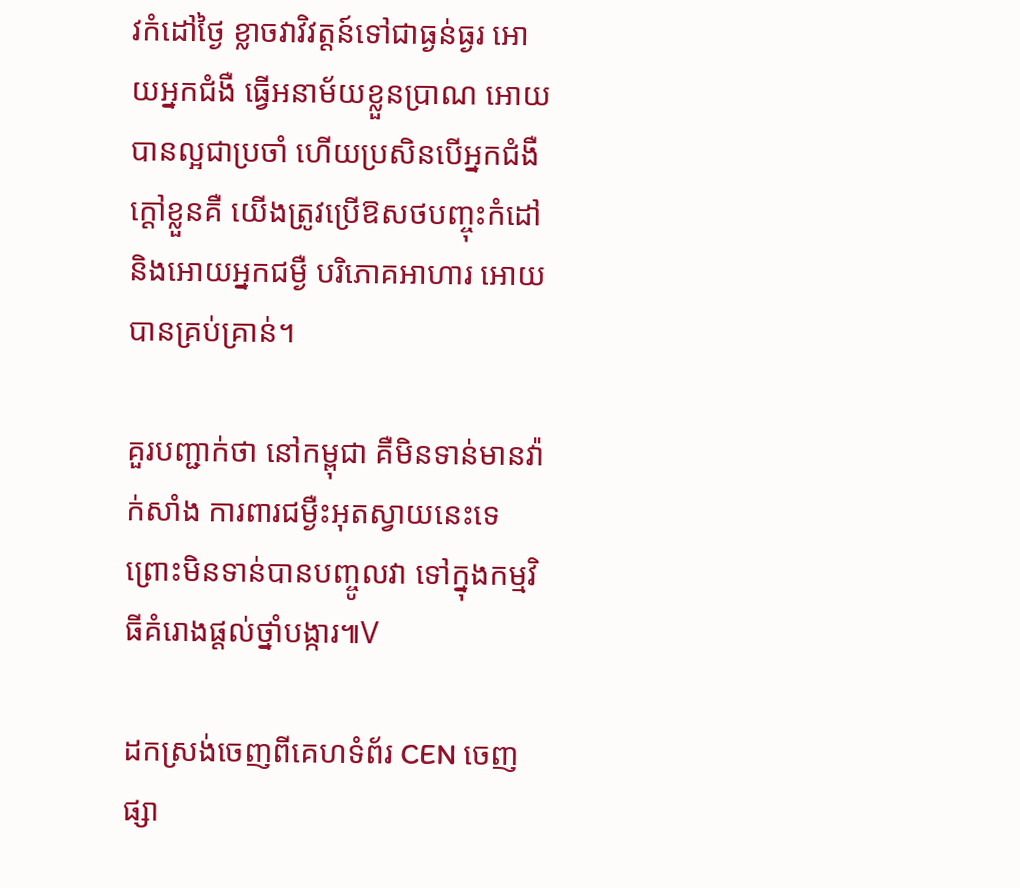វកំដៅថៃ្ង ខ្លាចវាវិវត្តន៍ទៅជាធ្ងន់ធ្ងរ អោយអ្នកជំងឺ ធ្វើអនាម័យខ្លួនប្រាណ អោយបានល្អជាប្រចាំ ហើយប្រសិនបើអ្នកជំងឺក្ដៅខ្លួនគឺ យើងត្រូវប្រើឱសថបញ្ចុះកំដៅ និងអោយអ្នកជម្ងឺ បរិភោគអាហារ អោយបានគ្រប់គ្រាន់។

គួរបញ្ជាក់ថា នៅកម្ពុជា គឺមិនទាន់មានវ៉ាក់សាំង ការពារជម្ងឺះអុតស្វាយនេះទេ ព្រោះមិនទាន់បានបញ្ចូលវា ទៅក្នុងកម្មវិធីគំរោងផ្ដល់ថ្នាំបង្ការ៕V

ដកស្រង់ចេញពីគេហទំព័រ CEN ចេញផ្សា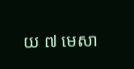យ ៧ មេសា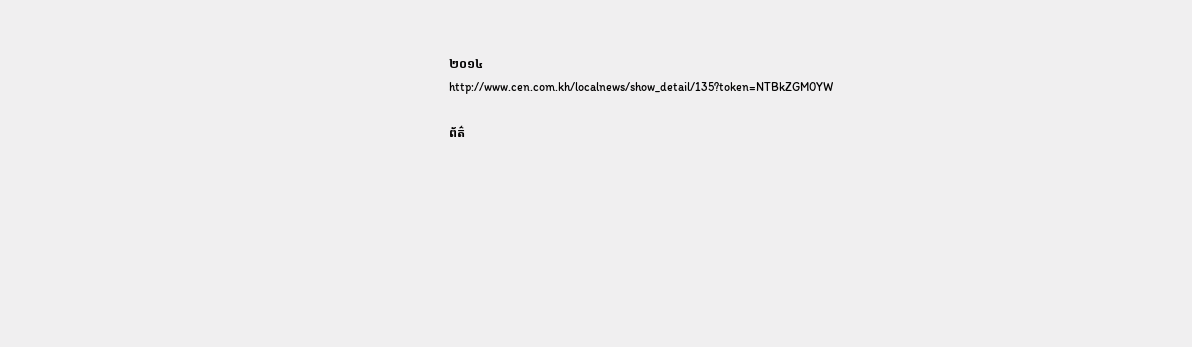២០១៤
http://www.cen.com.kh/localnews/show_detail/135?token=NTBkZGM0YW

ព័ត៌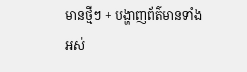មានថ្មីៗ + បង្ហាញព័ត៌មានទាំងអស់